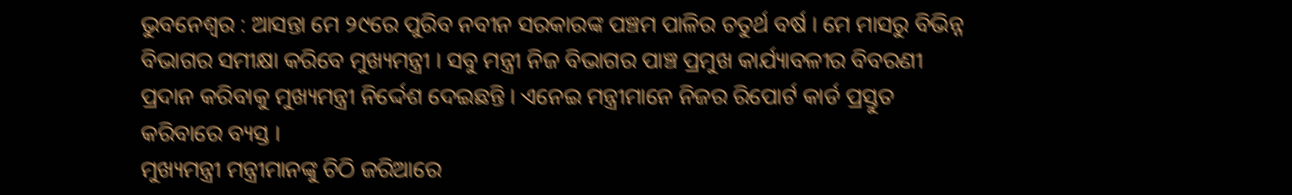ଭୁବନେଶ୍ବର : ଆସନ୍ତା ମେ ୨୯ରେ ପୁରିବ ନବୀନ ସରକାରଙ୍କ ପଞ୍ଚମ ପାଳିର ଚତୁର୍ଥ ବର୍ଷ । ମେ ମାସରୁ ବିଭିନ୍ନ ବିଭାଗର ସମୀକ୍ଷା କରିବେ ମୁଖ୍ୟମନ୍ତ୍ରୀ । ସବୁ ମନ୍ତ୍ରୀ ନିଜ ବିଭାଗର ପାଞ୍ଚ ପ୍ରମୁଖ କାର୍ଯ୍ୟାବଳୀର ବିବରଣୀ ପ୍ରଦାନ କରିବାକୁ ମୁଖ୍ୟମନ୍ତ୍ରୀ ନିର୍ଦ୍ଦେଶ ଦେଇଛନ୍ତି । ଏନେଇ ମନ୍ତ୍ରୀମାନେ ନିଜର ରିପୋର୍ଟ କାର୍ଡ ପ୍ରସ୍ତୁତ କରିବାରେ ବ୍ୟସ୍ତ ।
ମୁଖ୍ୟମନ୍ତ୍ରୀ ମନ୍ତ୍ରୀମାନଙ୍କୁ ଚିଠି ଜରିଆରେ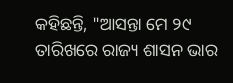କହିଛନ୍ତି, "ଆସନ୍ତା ମେ ୨୯ ତାରିଖରେ ରାଜ୍ୟ ଶାସନ ଭାର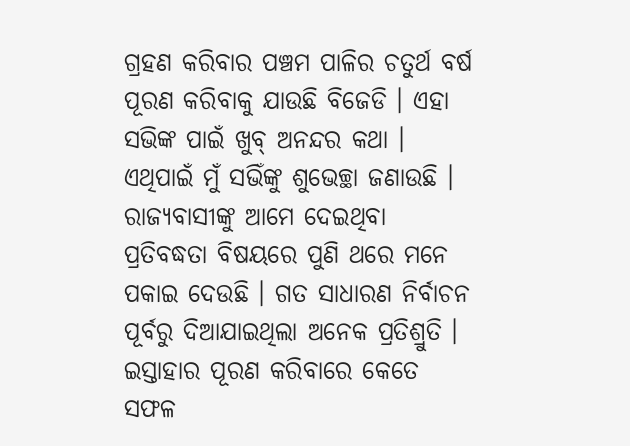ଗ୍ରହଣ କରିବାର ପଞ୍ଚମ ପାଳିର ଚତୁର୍ଥ ବର୍ଷ ପୂରଣ କରିବାକୁ ଯାଉଛି ବିଜେଡି । ଏହା ସଭିଙ୍କ ପାଇଁ ଖୁବ୍ ଅନନ୍ଦର କଥା । ଏଥିପାଇଁ ମୁଁ ସଭିଁଙ୍କୁ ଶୁଭେଚ୍ଛା ଜଣାଉଛି । ରାଜ୍ୟବାସୀଙ୍କୁ ଆମେ ଦେଇଥିବା ପ୍ରତିବଦ୍ଧତା ବିଷୟରେ ପୁଣି ଥରେ ମନେ ପକାଇ ଦେଉଛି । ଗତ ସାଧାରଣ ନିର୍ବାଚନ ପୂର୍ବରୁ ଦିଆଯାଇଥିଲା ଅନେକ ପ୍ରତିଶ୍ରୁତି । ଇସ୍ତାହାର ପୂରଣ କରିବାରେ କେତେ ସଫଳ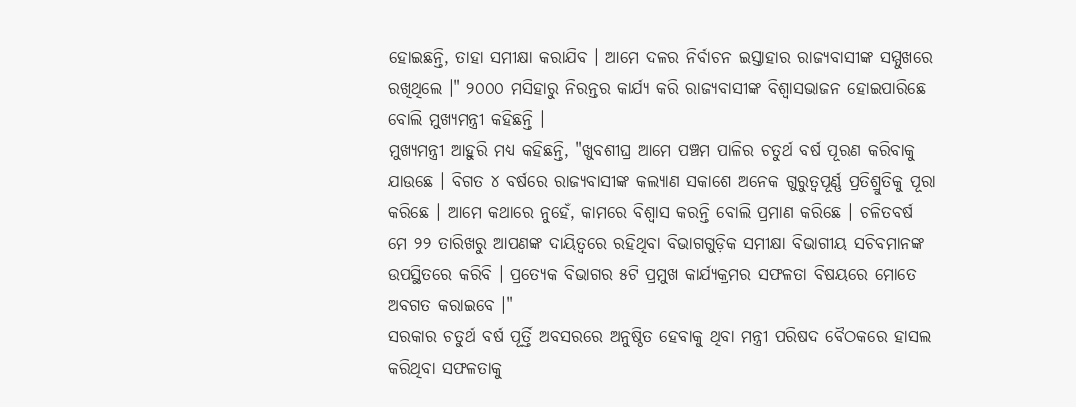ହୋଇଛନ୍ତି, ତାହା ସମୀକ୍ଷା କରାଯିବ । ଆମେ ଦଳର ନିର୍ବାଚନ ଇସ୍ତାହାର ରାଜ୍ୟବାସୀଙ୍କ ସମ୍ମୁଖରେ ରଖିଥିଲେ ।" ୨୦୦୦ ମସିହାରୁ ନିରନ୍ତର କାର୍ଯ୍ୟ କରି ରାଜ୍ୟବାସୀଙ୍କ ବିଶ୍ବାସଭାଜନ ହୋଇପାରିଛେ ବୋଲି ମୁଖ୍ୟମନ୍ତ୍ରୀ କହିଛନ୍ତି ।
ମୁଖ୍ୟମନ୍ତ୍ରୀ ଆହୁରି ମଧ୍ୟ କହିଛନ୍ତି, "ଖୁବଶୀଘ୍ର ଆମେ ପଞ୍ଚମ ପାଳିର ଚତୁର୍ଥ ବର୍ଷ ପୂରଣ କରିବାକୁ ଯାଉଛେ । ବିଗତ ୪ ବର୍ଷରେ ରାଜ୍ୟବାସୀଙ୍କ କଲ୍ୟାଣ ସକାଶେ ଅନେକ ଗୁରୁତ୍ବପୂର୍ଣ୍ଣ ପ୍ରତିଶ୍ରୁତିକୁ ପୂରା କରିଛେ । ଆମେ କଥାରେ ନୁହେଁ, କାମରେ ବିଶ୍ବାସ କରନ୍ତି ବୋଲି ପ୍ରମାଣ କରିଛେ । ଚଳିତବର୍ଷ ମେ ୨୨ ତାରିଖରୁ ଆପଣଙ୍କ ଦାୟିତ୍ବରେ ରହିଥିବା ବିଭାଗଗୁଡ଼ିକ ସମୀକ୍ଷା ବିଭାଗୀୟ ସଚିବମାନଙ୍କ ଉପସ୍ଥିତରେ କରିବି । ପ୍ରତ୍ୟେକ ବିଭାଗର ୫ଟି ପ୍ରମୁଖ କାର୍ଯ୍ୟକ୍ରମର ସଫଳତା ବିଷୟରେ ମୋତେ ଅବଗତ କରାଇବେ ।"
ସରକାର ଚତୁର୍ଥ ବର୍ଷ ପୂର୍ତ୍ତି ଅବସରରେ ଅନୁଷ୍ଠିତ ହେବାକୁ ଥିବା ମନ୍ତ୍ରୀ ପରିଷଦ ବୈଠକରେ ହାସଲ କରିଥିବା ସଫଳତାକୁ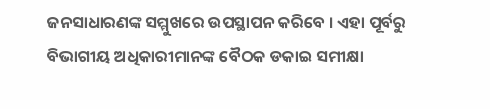ଜନସାଧାରଣଙ୍କ ସମ୍ମୁଖରେ ଉପସ୍ଥାପନ କରିବେ । ଏହା ପୂର୍ବରୁ ବିଭାଗୀୟ ଅଧିକାରୀମାନଙ୍କ ବୈଠକ ଡକାଇ ସମୀକ୍ଷା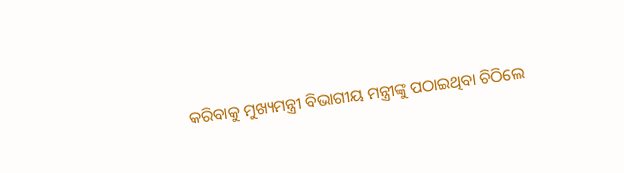କରିବାକୁ ମୁଖ୍ୟମନ୍ତ୍ରୀ ବିଭାଗୀୟ ମନ୍ତ୍ରୀଙ୍କୁ ପଠାଇଥିବା ଚିଠିଲେ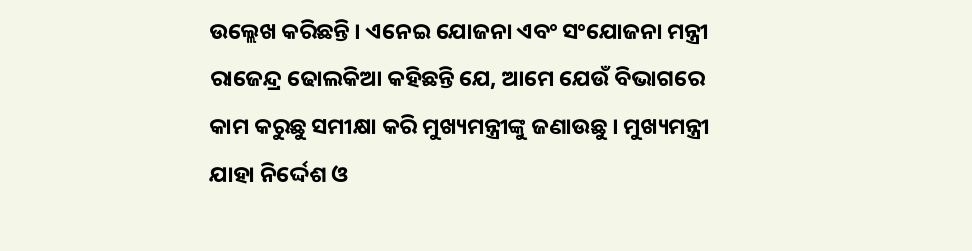ଉଲ୍ଲେଖ କରିଛନ୍ତି । ଏନେଇ ଯୋଜନା ଏବଂ ସଂଯୋଜନା ମନ୍ତ୍ରୀ ରାଜେନ୍ଦ୍ର ଢୋଲକିଆ କହିଛନ୍ତି ଯେ, ଆମେ ଯେଉଁ ବିଭାଗରେ କାମ କରୁଛୁ ସମୀକ୍ଷା କରି ମୁଖ୍ୟମନ୍ତ୍ରୀଙ୍କୁ ଜଣାଉଛୁ । ମୁଖ୍ୟମନ୍ତ୍ରୀ ଯାହା ନିର୍ଦ୍ଦେଶ ଓ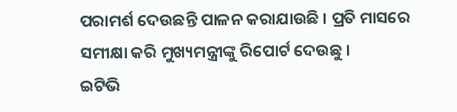ପରାମର୍ଶ ଦେଉଛନ୍ତି ପାଳନ କରାଯାଉଛି । ପ୍ରତି ମାସରେ ସମୀକ୍ଷା କରି ମୁଖ୍ୟମନ୍ତ୍ରୀଙ୍କୁ ରିପୋର୍ଟ ଦେଉଛୁ ।
ଇଟିଭି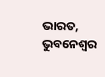ଭାରତ, ଭୁବନେଶ୍ବର